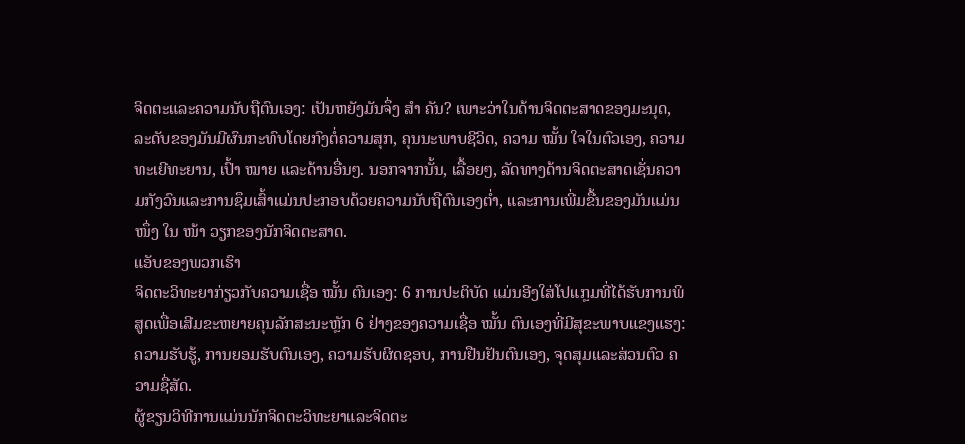ຈິດຕະແລະຄວາມນັບຖືຕົນເອງ: ເປັນຫຍັງມັນຈຶ່ງ ສຳ ຄັນ? ເພາະວ່າໃນດ້ານຈິດຕະສາດຂອງມະນຸດ, ລະດັບຂອງມັນມີຜົນກະທົບໂດຍກົງຕໍ່ຄວາມສຸກ, ຄຸນນະພາບຊີວິດ, ຄວາມ ໝັ້ນ ໃຈໃນຕົວເອງ, ຄວາມທະເຍີທະຍານ, ເປົ້າ ໝາຍ ແລະດ້ານອື່ນໆ. ນອກຈາກນັ້ນ, ເລື້ອຍໆ, ລັດທາງດ້ານຈິດຕະສາດເຊັ່ນຄວາມກັງວົນແລະການຊຶມເສົ້າແມ່ນປະກອບດ້ວຍຄວາມນັບຖືຕົນເອງຕໍ່າ, ແລະການເພີ່ມຂື້ນຂອງມັນແມ່ນ ໜຶ່ງ ໃນ ໜ້າ ວຽກຂອງນັກຈິດຕະສາດ.
ແອັບຂອງພວກເຮົາ
ຈິດຕະວິທະຍາກ່ຽວກັບຄວາມເຊື່ອ ໝັ້ນ ຕົນເອງ: 6 ການປະຕິບັດ ແມ່ນອີງໃສ່ໂປແກຼມທີ່ໄດ້ຮັບການພິສູດເພື່ອເສີມຂະຫຍາຍຄຸນລັກສະນະຫຼັກ 6 ຢ່າງຂອງຄວາມເຊື່ອ ໝັ້ນ ຕົນເອງທີ່ມີສຸຂະພາບແຂງແຮງ: ຄວາມຮັບຮູ້, ການຍອມຮັບຕົນເອງ, ຄວາມຮັບຜິດຊອບ, ການຢືນຢັນຕົນເອງ, ຈຸດສຸມແລະສ່ວນຕົວ ຄວາມຊື່ສັດ.
ຜູ້ຂຽນວິທີການແມ່ນນັກຈິດຕະວິທະຍາແລະຈິດຕະ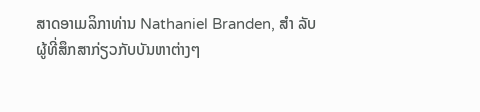ສາດອາເມລິກາທ່ານ Nathaniel Branden, ສຳ ລັບຜູ້ທີ່ສຶກສາກ່ຽວກັບບັນຫາຕ່າງໆ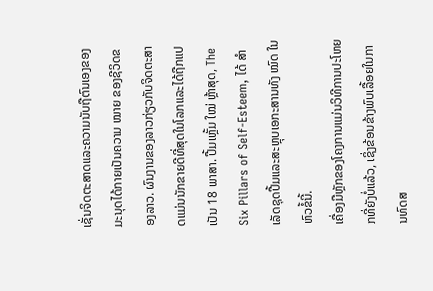ເຊັ່ນຈິດຕະສາດແລະຄວາມນັບຖືຕົນເອງຂອງມະນຸດໄດ້ກາຍເປັນຄວາມ ໝາຍ ຂອງຊີວິດຂອງລາວ. ຜົນງານຂອງລາວກ່ຽວກັບຈິດຕະສາດແມ່ນນັກຂາຍດີທີ່ສຸດໃນໂລກແລະໄດ້ຖືກແປເປັນ 18 ພາສາ. ປື້ມເຫຼັ້ມ ໃໝ່ ຫຼ້າສຸດ, The Six Pillars of Self-Esteem, ໄດ້ ສຳ ເລັດຊຸດປື້ມແລະສະຫຼຸບເອກະສານທັງ ໝົດ ໃນຫົວຂໍ້ນີ້.
ເຄື່ອງມືຫຼັກຂອງໂຄງການແມ່ນວິທີການປະໂຫຍກທີ່ຍັງບໍ່ແລ້ວ, ເຊິ່ງຂ້ອນຂ້າງພົບເລື້ອຍໃນການທົດສ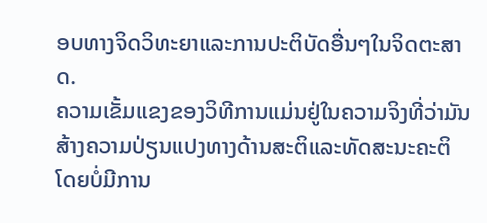ອບທາງຈິດວິທະຍາແລະການປະຕິບັດອື່ນໆໃນຈິດຕະສາດ.
ຄວາມເຂັ້ມແຂງຂອງວິທີການແມ່ນຢູ່ໃນຄວາມຈິງທີ່ວ່າມັນສ້າງຄວາມປ່ຽນແປງທາງດ້ານສະຕິແລະທັດສະນະຄະຕິໂດຍບໍ່ມີການ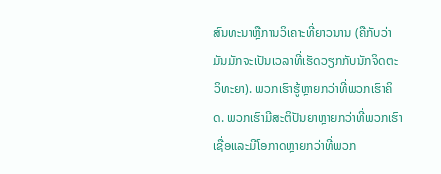ສົນທະນາຫຼືການວິເຄາະທີ່ຍາວນານ (ຄືກັບວ່າມັນມັກຈະເປັນເວລາທີ່ເຮັດວຽກກັບນັກຈິດຕະວິທະຍາ). ພວກເຮົາຮູ້ຫຼາຍກວ່າທີ່ພວກເຮົາຄິດ. ພວກເຮົາມີສະຕິປັນຍາຫຼາຍກວ່າທີ່ພວກເຮົາເຊື່ອແລະມີໂອກາດຫຼາຍກວ່າທີ່ພວກ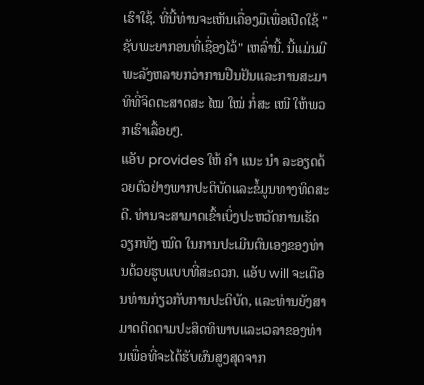ເຮົາໃຊ້. ທີ່ນີ້ທ່ານຈະເຫັນເຄື່ອງມືເພື່ອເປີດໃຊ້ "ຊັບພະຍາກອນທີ່ເຊື່ອງໄວ້" ເຫລົ່ານີ້. ນີ້ແມ່ນມີພະລັງຫລາຍກວ່າການຢືນຢັນແລະການສະມາທິທີ່ຈິດຕະສາດສະ ໄໝ ໃໝ່ ກໍ່ສະ ເໜີ ໃຫ້ພວກເຮົາເລື້ອຍໆ.
ແອັບ provides ໃຫ້ ຄຳ ແນະ ນຳ ລະອຽດດ້ວຍຕົວຢ່າງພາກປະຕິບັດແລະຂໍ້ມູນທາງທິດສະດີ. ທ່ານຈະສາມາດເຂົ້າເບິ່ງປະຫວັດການເຮັດວຽກທັງ ໝົດ ໃນການປະເມີນຕົນເອງຂອງທ່ານດ້ວຍຮູບແບບທີ່ສະດວກ. ແອັບ will ຈະເຕືອນທ່ານກ່ຽວກັບການປະຕິບັດ, ແລະທ່ານຍັງສາມາດຕິດຕາມປະສິດທິພາບແລະເວລາຂອງທ່ານເພື່ອທີ່ຈະໄດ້ຮັບຜົນສູງສຸດຈາກ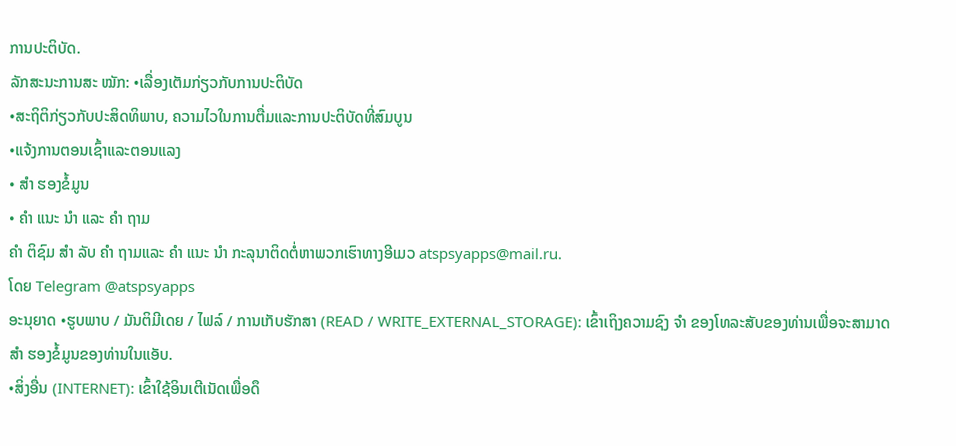ການປະຕິບັດ.
ລັກສະນະການສະ ໝັກ: •ເລື່ອງເຕັມກ່ຽວກັບການປະຕິບັດ
•ສະຖິຕິກ່ຽວກັບປະສິດທິພາບ, ຄວາມໄວໃນການຕື່ມແລະການປະຕິບັດທີ່ສົມບູນ
•ແຈ້ງການຕອນເຊົ້າແລະຕອນແລງ
• ສຳ ຮອງຂໍ້ມູນ
• ຄຳ ແນະ ນຳ ແລະ ຄຳ ຖາມ
ຄຳ ຕິຊົມ ສຳ ລັບ ຄຳ ຖາມແລະ ຄຳ ແນະ ນຳ ກະລຸນາຕິດຕໍ່ຫາພວກເຮົາທາງອີເມວ atspsyapps@mail.ru.
ໂດຍ Telegram @atspsyapps
ອະນຸຍາດ •ຮູບພາບ / ມັນຕິມີເດຍ / ໄຟລ໌ / ການເກັບຮັກສາ (READ / WRITE_EXTERNAL_STORAGE): ເຂົ້າເຖິງຄວາມຊົງ ຈຳ ຂອງໂທລະສັບຂອງທ່ານເພື່ອຈະສາມາດ ສຳ ຮອງຂໍ້ມູນຂອງທ່ານໃນແອັບ.
•ສິ່ງອື່ນ (INTERNET): ເຂົ້າໃຊ້ອິນເຕີເນັດເພື່ອດຶ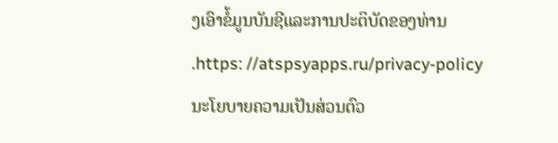ງເອົາຂໍ້ມູນບັນຊີແລະການປະຕິບັດຂອງທ່ານ .https: //atspsyapps.ru/privacy-policy
ນະໂຍບາຍຄວາມເປັນສ່ວນຕົວ